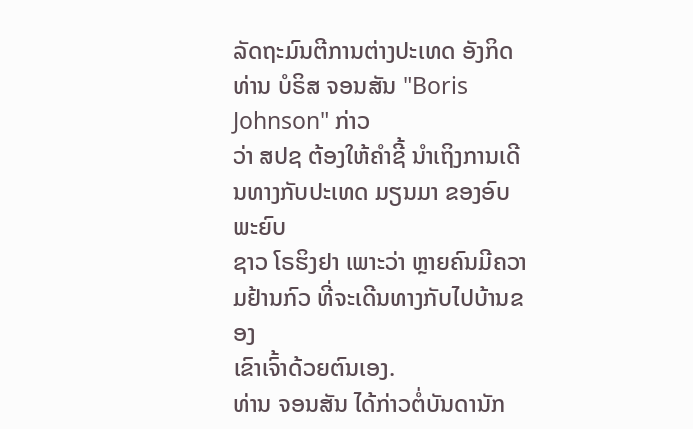ລັດຖະມົນຕີການຕ່າງປະເທດ ອັງກິດ ທ່ານ ບໍຣິສ ຈອນສັນ "Boris Johnson" ກ່າວ
ວ່າ ສປຊ ຕ້ອງໃຫ້ຄຳຊີ້ ນຳເຖິງການເດີນທາງກັບປະເທດ ມຽນມາ ຂອງອົບພະຍົບ
ຊາວ ໂຣຮິງຢາ ເພາະວ່າ ຫຼາຍຄົນມີຄວາມຢ້ານກົວ ທີ່ຈະເດີນທາງກັບໄປບ້ານຂອງ
ເຂົາເຈົ້າດ້ວຍຕົນເອງ.
ທ່ານ ຈອນສັນ ໄດ້ກ່າວຕໍ່ບັນດານັກ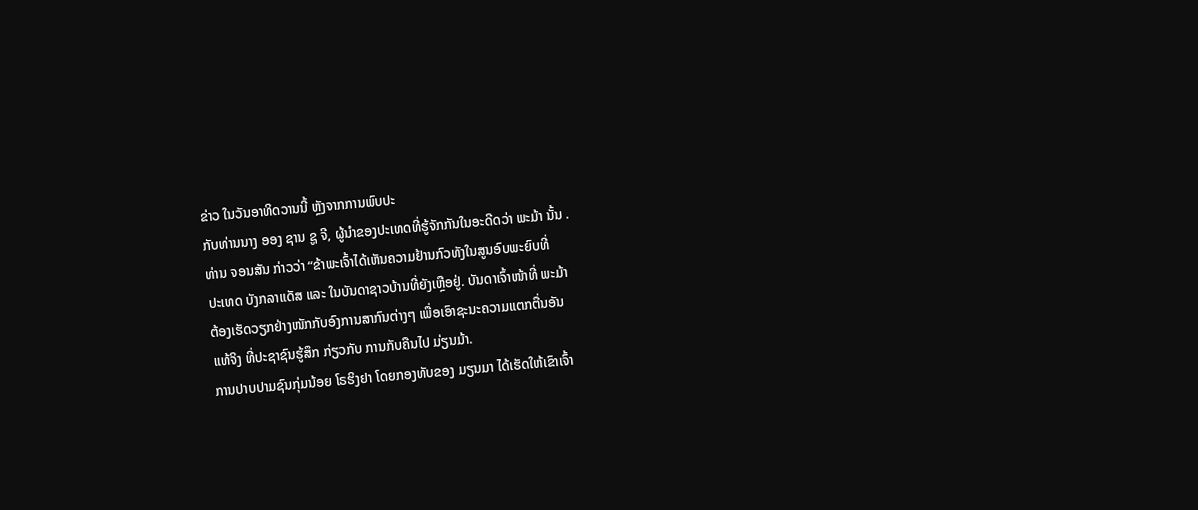ຂ່າວ ໃນວັນອາທິດວານນີ້ ຫຼັງຈາກການພົບປະ
ກັບທ່ານນາງ ອອງ ຊານ ຊູ ຈີ, ຜູ້ນຳຂອງປະເທດທີ່ຮູ້ຈັກກັນໃນອະດີດວ່າ ພະມ້າ ນັ້ນ .
ທ່ານ ຈອນສັນ ກ່າວວ່າ “ຂ້າພະເຈົ້າໄດ້ເຫັນຄວາມຢ້ານກົວທັງໃນສູນອົບພະຍົບທີ່
ປະເທດ ບັງກລາແດັສ ແລະ ໃນບັນດາຊາວບ້ານທີ່ຍັງເຫຼືອຢູ່. ບັນດາເຈົ້າໜ້າທີ່ ພະມ້າ
ຕ້ອງເຮັດວຽກຢ່າງໜັກກັບອົງການສາກົນຕ່າງໆ ເພື່ອເອົາຊະນະຄວາມແຕກຕື່ນອັນ
ແທ້ຈິງ ທີ່ປະຊາຊົນຮູ້ສຶກ ກ່ຽວກັບ ການກັບຄືນໄປ ມ່ຽນມ້າ.
ການປາບປາມຊົນກຸ່ມນ້ອຍ ໂຣຮິງຢາ ໂດຍກອງທັບຂອງ ມຽນມາ ໄດ້ເຮັດໃຫ້ເຂົາເຈົ້າ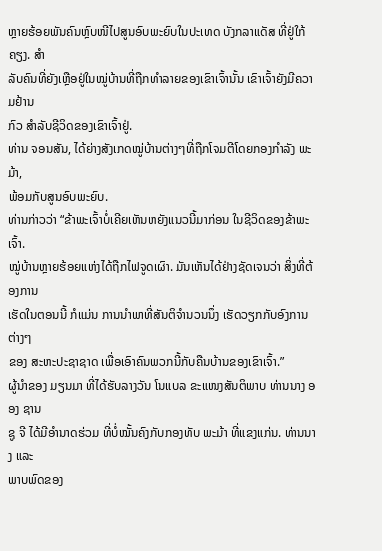ຫຼາຍຮ້ອຍພັນຄົນຫຼົບໜີໄປສູນອົບພະຍົບໃນປະເທດ ບັງກລາແດັສ ທີ່ຢູ່ໃກ້ຄຽງ. ສຳ
ລັບຄົນທີ່ຍັງເຫຼືອຢູ່ໃນໝູ່ບ້ານທີ່ຖືກທຳລາຍຂອງເຂົາເຈົ້ານັ້ນ ເຂົາເຈົ້າຍັງມີຄວາມຢ້ານ
ກົວ ສຳລັບຊີວິດຂອງເຂົາເຈົ້າຢູ່.
ທ່ານ ຈອນສັນ, ໄດ້ຍ່າງສັງເກດໝູ່ບ້ານຕ່າງໆທີ່ຖືກໂຈມຕີໂດຍກອງກຳລັງ ພະມ້າ,
ພ້ອມກັບສູນອົບພະຍົບ.
ທ່ານກ່າວວ່າ “ຂ້າພະເຈົ້າບໍ່ເຄີຍເຫັນຫຍັງແນວນີ້ມາກ່ອນ ໃນຊີວິດຂອງຂ້າພະເຈົ້າ.
ໝູ່ບ້ານຫຼາຍຮ້ອຍແຫ່ງໄດ້ຖືກໄຟຈູດເຜົາ. ມັນເຫັນໄດ້ຢ່າງຊັດເຈນວ່າ ສິ່ງທີ່ຕ້ອງການ
ເຮັດໃນຕອນນີ້ ກໍແມ່ນ ການນຳພາທີ່ສັນຕິຈຳນວນນຶ່ງ ເຮັດວຽກກັບອົງການຕ່າງໆ
ຂອງ ສະຫະປະຊາຊາດ ເພື່ອເອົາຄົນພວກນີ້ກັບຄືນບ້ານຂອງເຂົາເຈົ້າ.”
ຜູ້ນຳຂອງ ມຽນມາ ທີ່ໄດ້ຮັບລາງວັນ ໂນແບລ ຂະແໜງສັນຕິພາບ ທ່ານນາງ ອອງ ຊານ
ຊູ ຈີ ໄດ້ມີອຳນາດຮ່ວມ ທີ່ບໍ່ໝັ້ນຄົງກັບກອງທັບ ພະມ້າ ທີ່ແຂງແກ່ນ. ທ່ານນາງ ແລະ
ພາບພົດຂອງ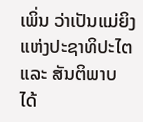ເພິ່ນ ວ່າເປັນແມ່ຍິງແຫ່ງປະຊາທິປະໄຕ ແລະ ສັນຕິພາບ ໄດ້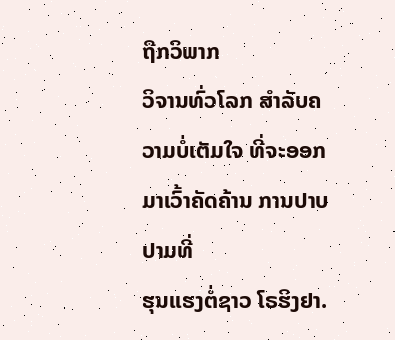ຖືກວິພາກ
ວິຈານທົ່ວໂລກ ສຳລັບຄວາມບໍ່ເຕັມໃຈ ທີ່ຈະອອກມາເວົ້າຄັດຄ້ານ ການປາບປາມທີ່
ຮຸນແຮງຕໍ່ຊາວ ໂຣຮິງຢາ.